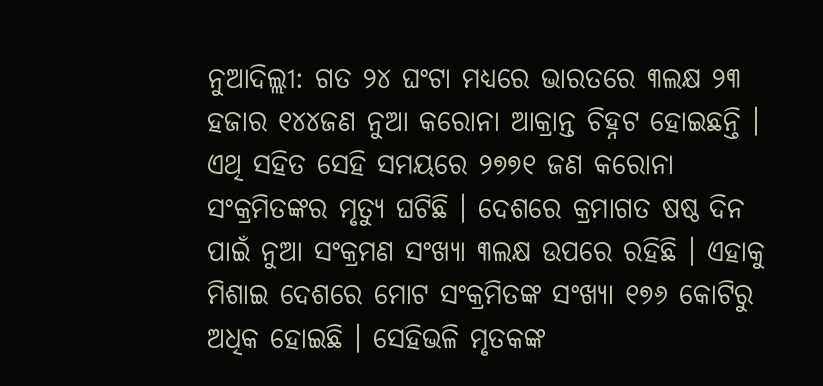ନୁଆଦିଲ୍ଲୀ: ଗତ ୨୪ ଘଂଟା ମଧ୍ୟରେ ଭାରତରେ ୩ଲକ୍ଷ ୨୩ ହଜାର ୧୪୪ଜଣ ନୁଆ କରୋନା ଆକ୍ରାନ୍ତ ଚିହ୍ନଟ ହୋଇଛନ୍ତି । ଏଥି ସହିତ ସେହି ସମୟରେ ୨୭୭୧ ଜଣ କରୋନା ସଂକ୍ରମିତଙ୍କର ମୃତ୍ୟୁ ଘଟିଛି । ଦେଶରେ କ୍ରମାଗତ ଷଷ୍ଠ ଦିନ ପାଇଁ ନୁଆ ସଂକ୍ରମଣ ସଂଖ୍ୟା ୩ଲକ୍ଷ ଉପରେ ରହିଛି । ଏହାକୁ ମିଶାଇ ଦେଶରେ ମୋଟ ସଂକ୍ରମିତଙ୍କ ସଂଖ୍ୟା ୧୭୬ କୋଟିରୁ ଅଧିକ ହୋଇଛି । ସେହିଭଳି ମୃତକଙ୍କ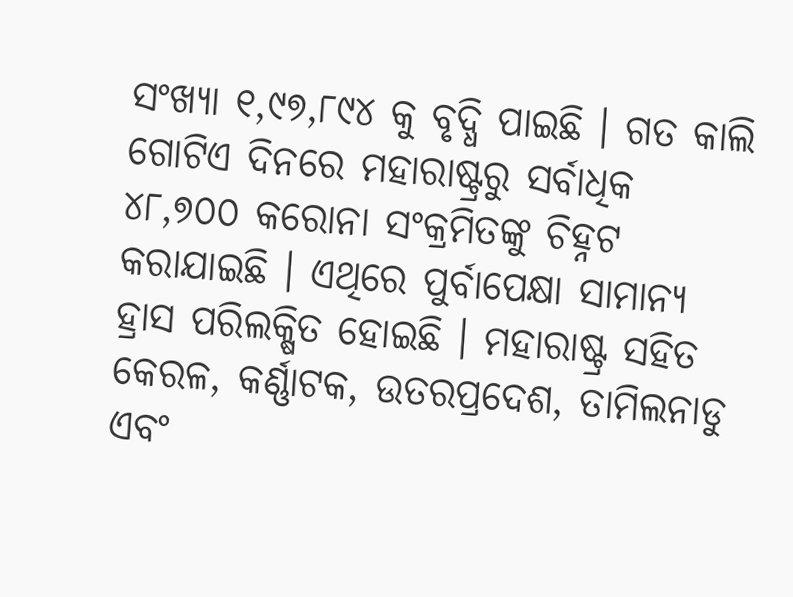ସଂଖ୍ୟା ୧,୯୭,୮୯୪ କୁ ବୃଦ୍ଧି ପାଇଛି । ଗତ କାଲି ଗୋଟିଏ ଦିନରେ ମହାରାଷ୍ଟ୍ରରୁ ସର୍ବାଧିକ ୪୮,୭୦୦ କରୋନା ସଂକ୍ରମିତଙ୍କୁ ଚିହ୍ନଟ କରାଯାଇଛି । ଏଥିରେ ପୁର୍ବାପେକ୍ଷା ସାମାନ୍ୟ ହ୍ରାସ ପରିଲକ୍ଷିତ ହୋଇଛି । ମହାରାଷ୍ଟ୍ର ସହିତ କେରଳ, କର୍ଣ୍ଣାଟକ, ଉତରପ୍ରଦେଶ, ତାମିଲନାଡୁ ଏବଂ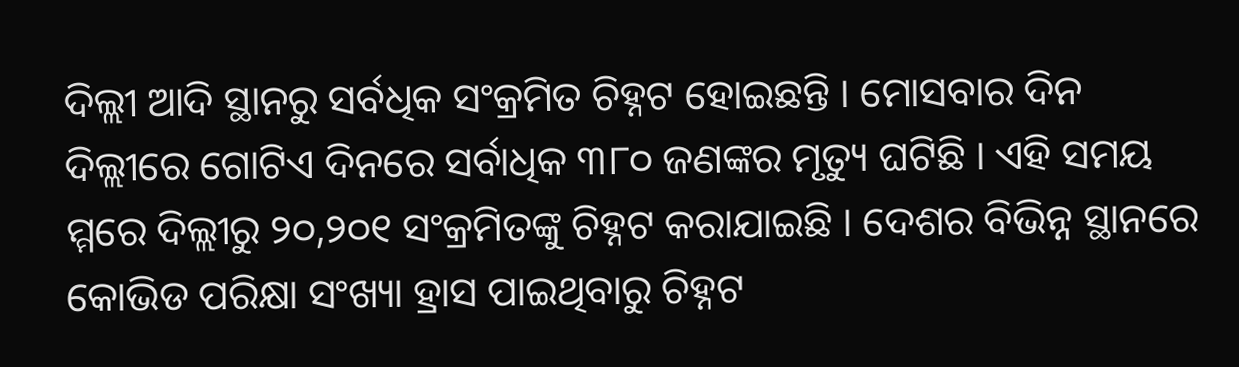ଦିଲ୍ଲୀ ଆଦି ସ୍ଥାନରୁ ସର୍ବଧିକ ସଂକ୍ରମିତ ଚିହ୍ନଟ ହୋଇଛନ୍ତି । ମୋସବାର ଦିନ ଦିଲ୍ଲୀରେ ଗୋଟିଏ ଦିନରେ ସର୍ବାଧିକ ୩୮୦ ଜଣଙ୍କର ମୃତ୍ୟୁ ଘଟିଛି । ଏହି ସମୟ ମ୍ମରେ ଦିଲ୍ଲୀରୁ ୨୦,୨୦୧ ସଂକ୍ରମିତଙ୍କୁ ଚିହ୍ନଟ କରାଯାଇଛି । ଦେଶର ବିଭିନ୍ନ ସ୍ଥାନରେ କୋଭିଡ ପରିକ୍ଷା ସଂଖ୍ୟା ହ୍ରାସ ପାଇଥିବାରୁ ଚିହ୍ନଟ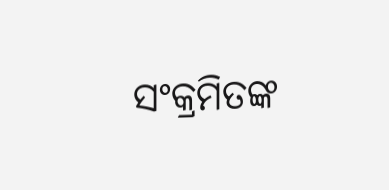ସଂକ୍ରମିତଙ୍କ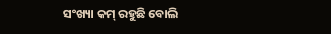ସଂଖ୍ୟା କମ୍ ରହୁଛି ବୋଲି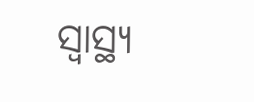ସ୍ୱାସ୍ଥ୍ୟ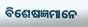ବିଶେଷଜ୍ଞମାନେ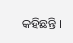କହିଛନ୍ତି ।